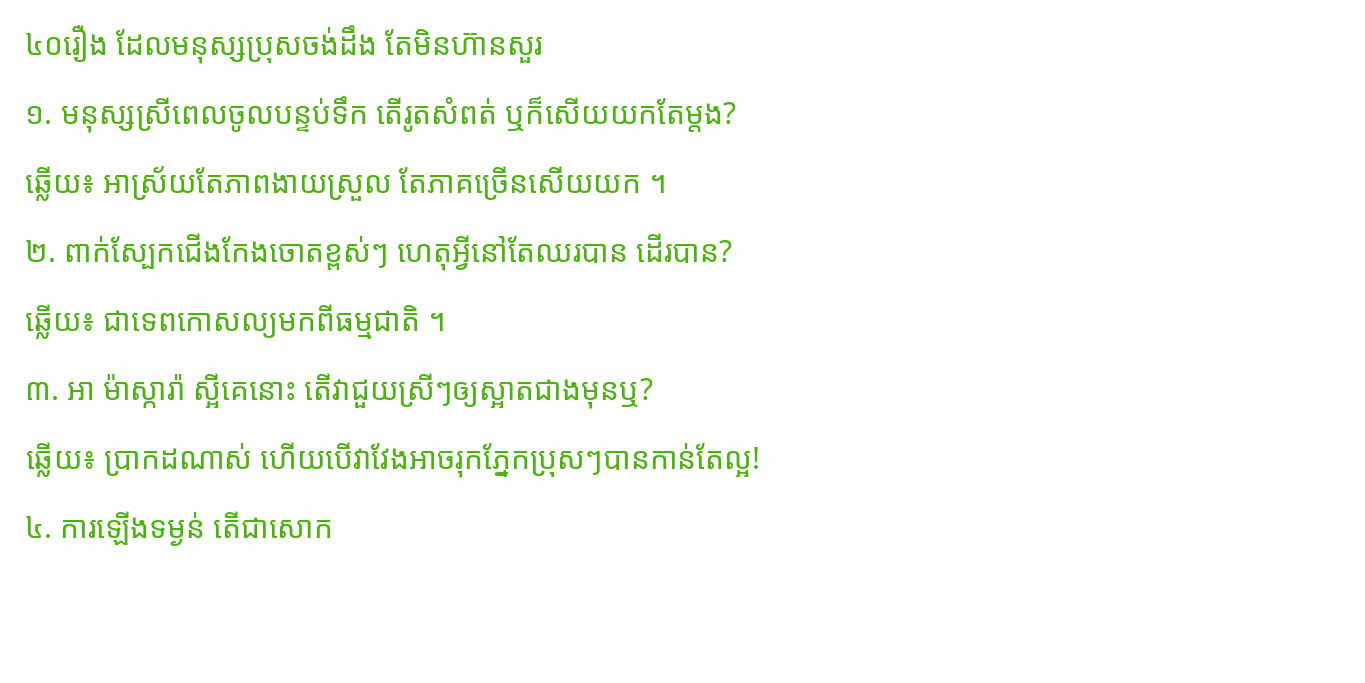៤០រឿង ដែលមនុស្សប្រុសចង់ដឹង តែមិនហ៊ានសួរ
១. មនុស្សស្រីពេលចូលបន្ទប់ទឹក តើរូតសំពត់ ឬក៏សើយយកតែម្តង?
ឆ្លើយ៖ អាស្រ័យតែភាពងាយស្រួល តែភាគច្រើនសើយយក ។
២. ពាក់ស្បែកជើងកែងចោតខ្ពស់ៗ ហេតុអ្វីនៅតែឈរបាន ដើរបាន?
ឆ្លើយ៖ ជាទេពកោសល្យមកពីធម្មជាតិ ។
៣. អា ម៉ាស្ការ៉ា ស្អីគេនោះ តើវាជួយស្រីៗឲ្យស្អាតជាងមុនឬ?
ឆ្លើយ៖ ប្រាកដណាស់ ហើយបើវាវែងអាចរុកភ្នែកប្រុសៗបានកាន់តែល្អ!
៤. ការឡើងទម្ងន់ តើជាសោក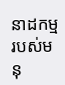នាដកម្មរបស់មនុ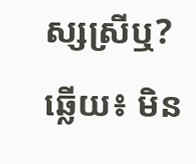ស្សស្រីឬ?
ឆ្លើយ៖ មិន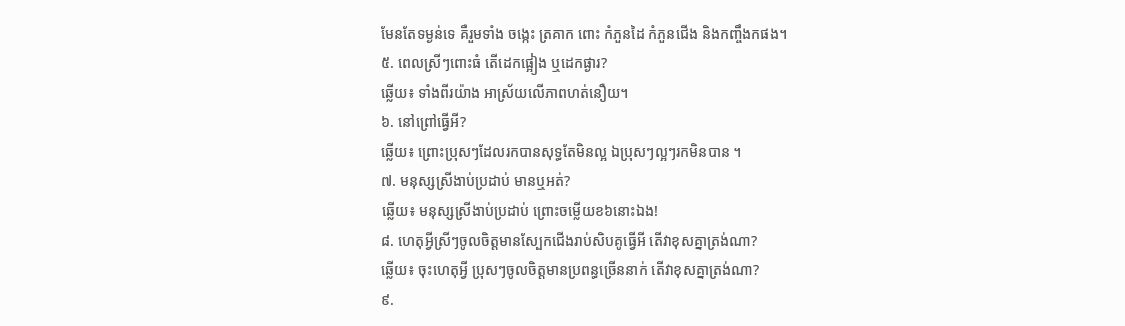មែនតែទម្ងន់ទេ គឺរួមទាំង ចង្កេះ ត្រគាក ពោះ កំភួនដៃ កំភួនជើង និងកញ្ចឹងកផង។
៥. ពេលស្រីៗពោះធំ តើដេកផ្អៀង ឬដេកផ្ងារ?
ឆ្លើយ៖ ទាំងពីរយ៉ាង អាស្រ័យលើភាពហត់នឿយ។
៦. នៅព្រៅធ្វើអី?
ឆ្លើយ៖ ព្រោះប្រុសៗដែលរកបានសុទ្ធតែមិនល្អ ឯប្រុសៗល្អៗរកមិនបាន ។
៧. មនុស្សស្រីងាប់ប្រដាប់ មានឬអត់?
ឆ្លើយ៖ មនុស្សស្រីងាប់ប្រដាប់ ព្រោះចម្លើយខ៦នោះឯង!
៨. ហេតុអ្វីស្រីៗចូលចិត្តមានស្បែកជើងរាប់សិបគូធ្វើអី តើវាខុសគ្នាត្រង់ណា?
ឆ្លើយ៖ ចុះហេតុអ្វី ប្រុសៗចូលចិត្តមានប្រពន្ធច្រើននាក់ តើវាខុសគ្នាត្រង់ណា?
៩.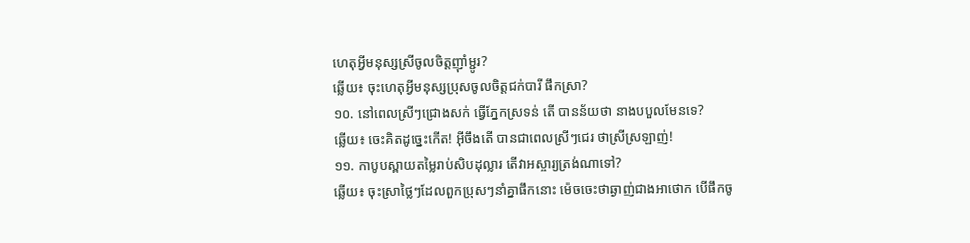ហេតុអ្វីមនុស្សស្រីចូលចិត្តញ៉ាំម្ជូរ?
ឆ្លើយ៖ ចុះហេតុអ្វីមនុស្សប្រុសចូលចិត្តជក់បារី ផឹកស្រា?
១០. នៅពេលស្រីៗជ្រោងសក់ ធ្វើភ្នែកស្រទន់ តើ បានន័យថា នាងបបួលមែនទេ?
ឆ្លើយ៖ ចេះគិតដូច្នេះកើត! អ៊ីចឹងតើ បានជាពេលស្រីៗជេរ ថាស្រីស្រឡាញ់!
១១. កាបូបស្ពាយតម្លៃរាប់សិបដុល្លារ តើវាអស្ចារ្យត្រង់ណាទៅ?
ឆ្លើយ៖ ចុះស្រាថ្លៃៗដែលពួកប្រុសៗនាំគ្នាផឹកនោះ ម៉េចចេះថាឆ្ងាញ់ជាងអាថោក បើផឹកចូ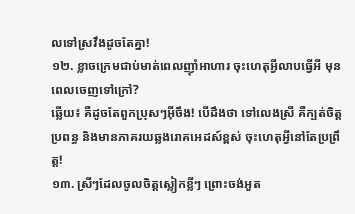លទៅស្រវឹងដូចតែគ្នា!
១២. ខ្លាចក្រេមជាប់មាត់ពេលញ៉ាំអាហារ ចុះហេតុអ្វីលាបធ្វើអី មុនពេលចេញទៅក្រៅ?
ឆ្លើយ៖ គឺដូចតែពួកប្រុសៗអ៊ីចឹង! បើដឹងថា ទៅលេងស្រី គឺក្បត់ចិត្តប្រពន្ធ និងមានភាគរយឆ្លងរោគអេដស៍ខ្ពស់ ចុះហេតុអ្វីនៅតែប្រព្រឹត្ត!
១៣. ស្រីៗដែលចូលចិត្តស្លៀកខ្លីៗ ព្រោះចង់អួត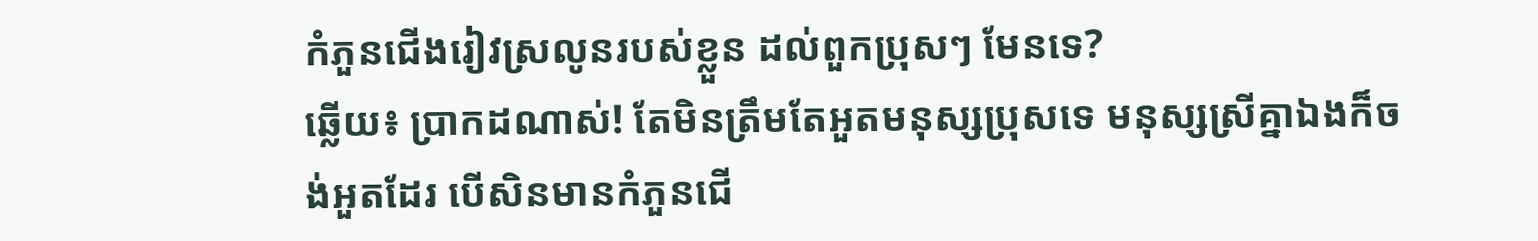កំភួនជើងរៀវស្រលូនរបស់ខ្លួន ដល់ពួកប្រុសៗ មែនទេ?
ឆ្លើយ៖ ប្រាកដណាស់! តែមិនត្រឹមតែអួតមនុស្សប្រុសទេ មនុស្សស្រីគ្នាឯងក៏ចង់អួតដែរ បើសិនមានកំភួនជើ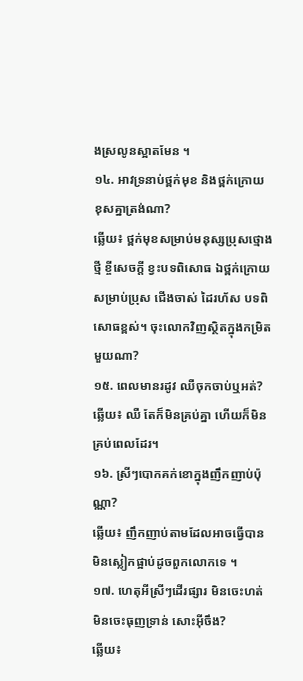ងស្រលូនស្អាតមែន ។
១៤. អាវទ្រនាប់ថ្ពក់មុខ និងថ្ពក់ក្រោយ ខុសគ្នាត្រង់ណា?
ឆ្លើយ៖ ថ្ពក់មុខសម្រាប់មនុស្សប្រុសថ្មោងថ្មី ខ្ចីសេចក្តី ខ្វះបទពិសោធ ឯថ្ពក់ក្រោយសម្រាប់ប្រុស ជើងចាស់ ដៃរហ័ស បទពិសោធខ្ពស់។ ចុះលោកវិញស្ថិតក្នុងកម្រិតមួយណា?
១៥. ពេលមានរដូវ ឈឺចុកចាប់ឬអត់?
ឆ្លើយ៖ ឈឺ តែក៏មិនគ្រប់គ្នា ហើយក៏មិនគ្រប់ពេលដែរ។
១៦. ស្រីៗបោកគក់ខោក្នុងញឹកញាប់ប៉ុណ្ណា?
ឆ្លើយ៖ ញឹកញាប់តាមដែលអាចធ្វើបាន មិនស្លៀកផ្អាប់ដូចពួកលោកទេ ។
១៧. ហេតុអីស្រីៗដើរផ្សារ មិនចេះហត់ មិនចេះធុញទ្រាន់ សោះអ៊ីចឹង?
ឆ្លើយ៖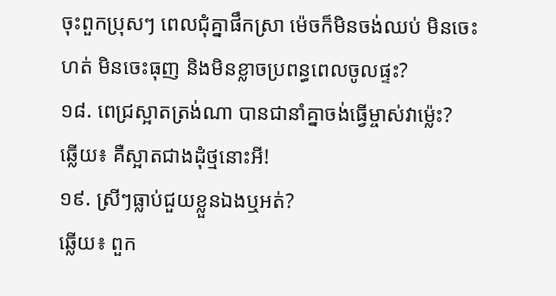ចុះពួកប្រុសៗ ពេលជុំគ្នាផឹកស្រា ម៉េចក៏មិនចង់ឈប់ មិនចេះហត់ មិនចេះធុញ និងមិនខ្លាចប្រពន្ធពេលចូលផ្ទះ?
១៨. ពេជ្រស្អាតត្រង់ណា បានជានាំគ្នាចង់ធ្វើម្ចាស់វាម្ល៉េះ?
ឆ្លើយ៖ គឺស្អាតជាងដុំថ្មនោះអី!
១៩. ស្រីៗធ្លាប់ជួយខ្លួនឯងឬអត់?
ឆ្លើយ៖ ពួក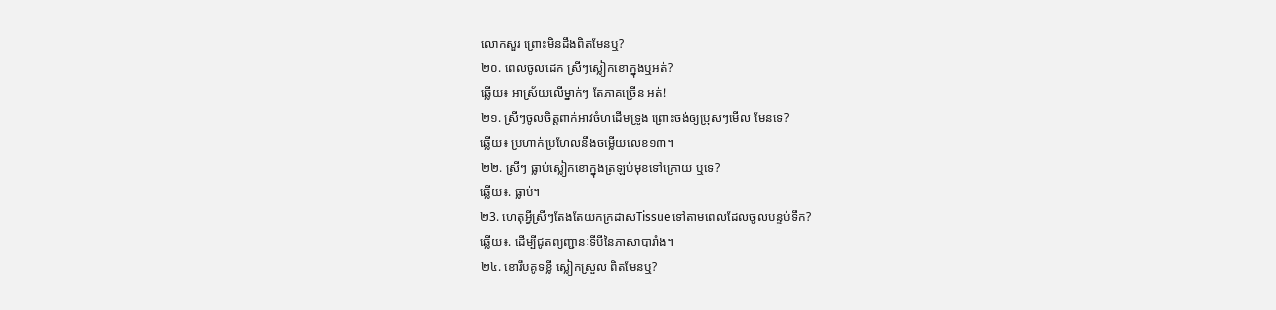លោកសួរ ព្រោះមិនដឹងពិតមែនឬ?
២០. ពេលចូលដេក ស្រីៗស្លៀកខោក្នុងឬអត់?
ឆ្លើយ៖ អាស្រ័យលើម្នាក់ៗ តែភាគច្រើន អត់!
២១. ស្រីៗចូលចិត្តពាក់អាវចំហដើមទ្រូង ព្រោះចង់ឲ្យប្រុសៗមើល មែនទេ?
ឆ្លើយ៖ ប្រហាក់ប្រហែលនឹងចម្លើយលេខ១៣។
២២. ស្រីៗ ធ្លាប់ស្លៀកខោក្នុងត្រឡប់មុខទៅក្រោយ ឬទេ?
ឆ្លើយ៖. ធ្លាប់។
២3. ហេតុអ្វីស្រីៗតែងតែយកក្រដាសTissueទៅតាមពេលដែលចូលបន្ទប់ទឹក?
ឆ្លើយ៖. ដើម្បីជូតព្យញ្ជានៈទីបីនៃភាសាបារាំង។
២៤. ខោរឹបគូទខ្លី ស្លៀកស្រួល ពិតមែនឬ?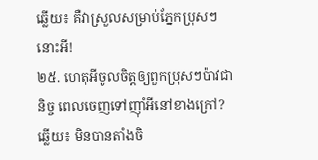ឆ្លើយ៖ គឺវាស្រួលសម្រាប់ភ្នែកប្រុសៗនោះអី!
២៥. ហេតុអីចូលចិត្តឲ្យពួកប្រុសៗប៉ាវជានិច្ច ពេលចេញទៅញ៉ាំអីនៅខាងក្រៅ?
ឆ្លើយ៖ មិនបានតាំងចិ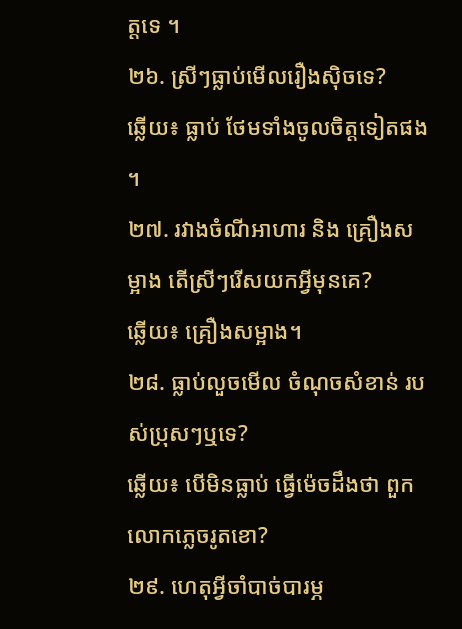ត្តទេ ។
២៦. ស្រីៗធ្លាប់មើលរឿងស៊ិចទេ?
ឆ្លើយ៖ ធ្លាប់ ថែមទាំងចូលចិត្តទៀតផង ។
២៧. រវាងចំណីអាហារ និង គ្រឿងសម្អាង តើស្រីៗរើសយកអ្វីមុនគេ?
ឆ្លើយ៖ គ្រឿងសម្អាង។
២៨. ធ្លាប់លួចមើល ចំណុចសំខាន់ របស់ប្រុសៗឬទេ?
ឆ្លើយ៖ បើមិនធ្លាប់ ធ្វើម៉េចដឹងថា ពួកលោកភ្លេចរូតខោ?
២៩. ហេតុអ្វីចាំបាច់បារម្ភ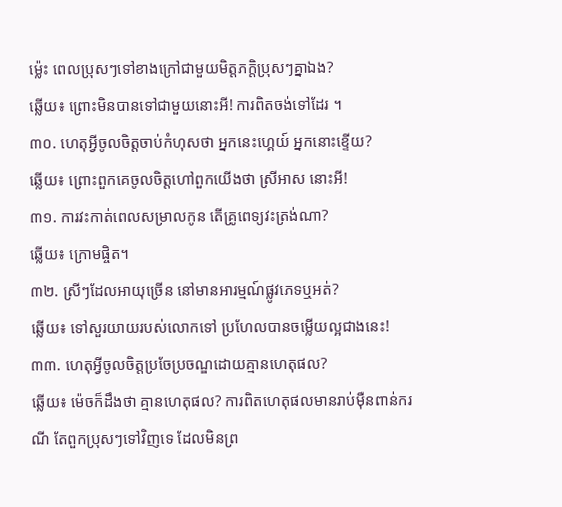ម្ល៉េះ ពេលប្រុសៗទៅខាងក្រៅជាមួយមិត្តភក្តិប្រុសៗគ្នាឯង?
ឆ្លើយ៖ ព្រោះមិនបានទៅជាមួយនោះអី! ការពិតចង់ទៅដែរ ។
៣០. ហេតុអ្វីចូលចិត្តចាប់កំហុសថា អ្នកនេះហ្គេយ៍ អ្នកនោះខ្ទើយ?
ឆ្លើយ៖ ព្រោះពួកគេចូលចិត្តហៅពួកយើងថា ស្រីអាស នោះអី!
៣១. ការវះកាត់ពេលសម្រាលកូន តើគ្រូពេទ្យវះត្រង់ណា?
ឆ្លើយ៖ ក្រោមផ្ចិត។
៣២. ស្រីៗដែលអាយុច្រើន នៅមានអារម្មណ៍ផ្លូវភេទឬអត់?
ឆ្លើយ៖ ទៅសួរយាយរបស់លោកទៅ ប្រហែលបានចម្លើយល្អជាងនេះ!
៣៣. ហេតុអ្វីចូលចិត្តប្រចែប្រចណ្ឌដោយគ្មានហេតុផល?
ឆ្លើយ៖ ម៉េចក៏ដឹងថា គ្មានហេតុផល? ការពិតហេតុផលមានរាប់ម៉ឺនពាន់ករណី តែពួកប្រុសៗទៅវិញទេ ដែលមិនព្រ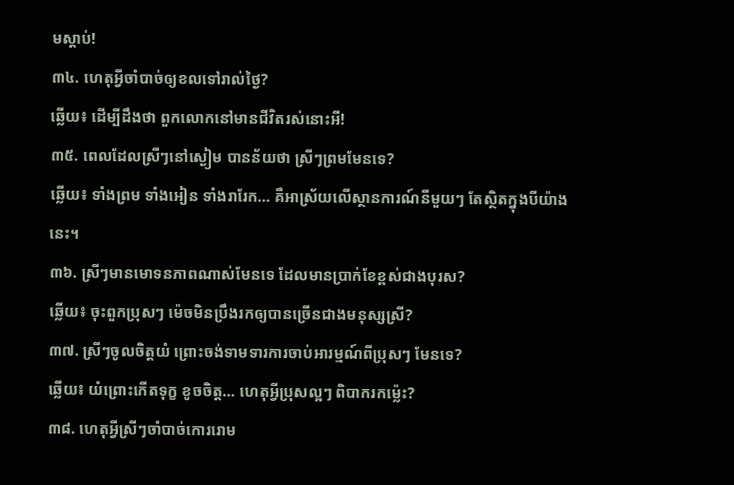មស្តាប់!
៣៤. ហេតុអ្វីចាំបាច់ឲ្យខលទៅរាល់ថ្ងៃ?
ឆ្លើយ៖ ដើម្បីដឹងថា ពួកលោកនៅមានជីវិតរស់នោះអី!
៣៥. ពេលដែលស្រីៗនៅស្ងៀម បានន័យថា ស្រីៗព្រមមែនទេ?
ឆ្លើយ៖ ទាំងព្រម ទាំងអៀន ទាំងរារែក… គឺអាស្រ័យលើស្ថានការណ៍នីមួយៗ តែស្ថិតក្នុងបីយ៉ាងនេះ។
៣៦. ស្រីៗមានមោទនភាពណាស់មែនទេ ដែលមានប្រាក់ខែខ្ពស់ជាងបុរស?
ឆ្លើយ៖ ចុះពួកប្រុសៗ ម៉េចមិនប្រឹងរកឲ្យបានច្រើនជាងមនុស្សស្រី?
៣៧. ស្រីៗចូលចិត្តយំ ព្រោះចង់ទាមទារការចាប់អារម្មណ៍ពីប្រុសៗ មែនទេ?
ឆ្លើយ៖ យំព្រោះកើតទុក្ខ ខូចចិត្ត… ហេតុអ្វីប្រុសល្អៗ ពិបាករកម្ល៉េះ?
៣៨. ហេតុអ្វីស្រីៗចាំបាច់កោររោម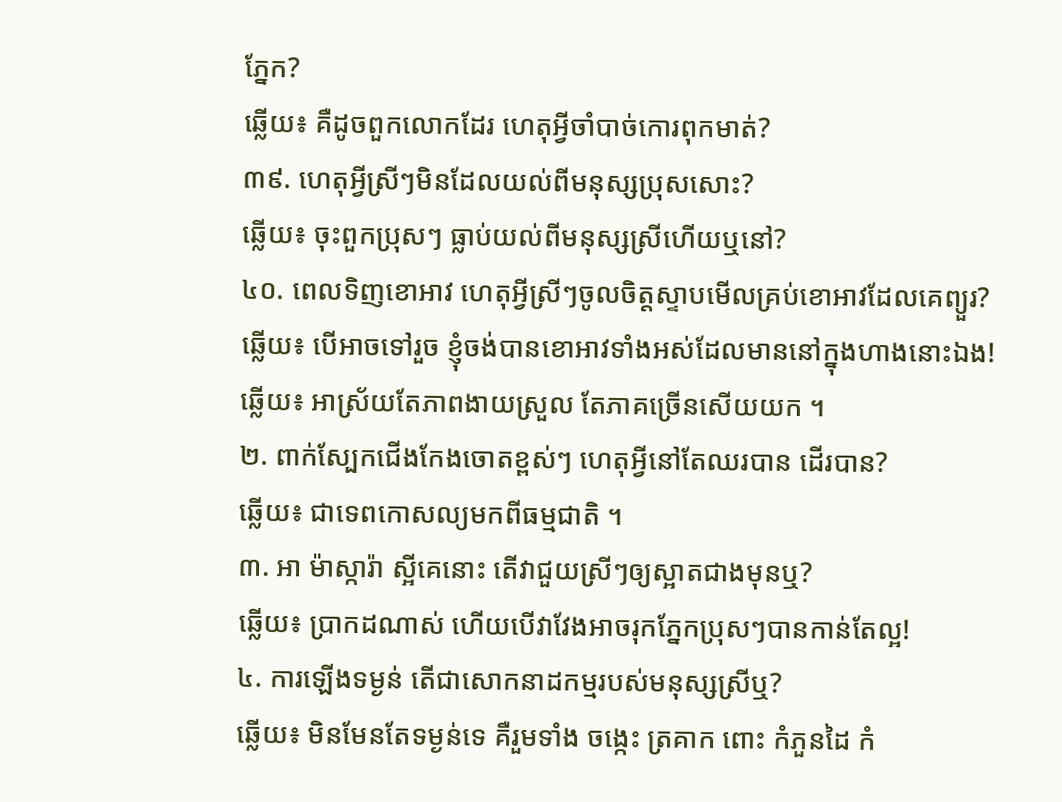ភ្នែក?
ឆ្លើយ៖ គឺដូចពួកលោកដែរ ហេតុអ្វីចាំបាច់កោរពុកមាត់?
៣៩. ហេតុអ្វីស្រីៗមិនដែលយល់ពីមនុស្សប្រុសសោះ?
ឆ្លើយ៖ ចុះពួកប្រុសៗ ធ្លាប់យល់ពីមនុស្សស្រីហើយឬនៅ?
៤០. ពេលទិញខោអាវ ហេតុអ្វីស្រីៗចូលចិត្តស្ទាបមើលគ្រប់ខោអាវដែលគេព្យួរ?
ឆ្លើយ៖ បើអាចទៅរួច ខ្ញុំចង់បានខោអាវទាំងអស់ដែលមាននៅក្នុងហាងនោះឯង!
ឆ្លើយ៖ អាស្រ័យតែភាពងាយស្រួល តែភាគច្រើនសើយយក ។
២. ពាក់ស្បែកជើងកែងចោតខ្ពស់ៗ ហេតុអ្វីនៅតែឈរបាន ដើរបាន?
ឆ្លើយ៖ ជាទេពកោសល្យមកពីធម្មជាតិ ។
៣. អា ម៉ាស្ការ៉ា ស្អីគេនោះ តើវាជួយស្រីៗឲ្យស្អាតជាងមុនឬ?
ឆ្លើយ៖ ប្រាកដណាស់ ហើយបើវាវែងអាចរុកភ្នែកប្រុសៗបានកាន់តែល្អ!
៤. ការឡើងទម្ងន់ តើជាសោកនាដកម្មរបស់មនុស្សស្រីឬ?
ឆ្លើយ៖ មិនមែនតែទម្ងន់ទេ គឺរួមទាំង ចង្កេះ ត្រគាក ពោះ កំភួនដៃ កំ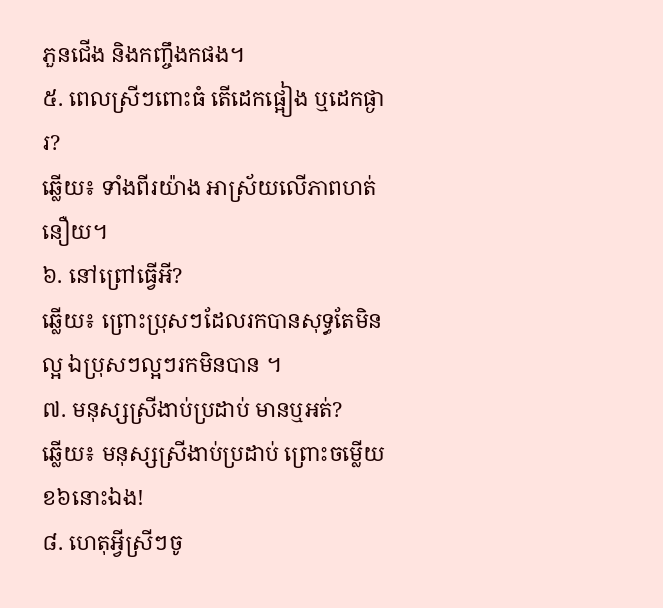ភួនជើង និងកញ្ចឹងកផង។
៥. ពេលស្រីៗពោះធំ តើដេកផ្អៀង ឬដេកផ្ងារ?
ឆ្លើយ៖ ទាំងពីរយ៉ាង អាស្រ័យលើភាពហត់នឿយ។
៦. នៅព្រៅធ្វើអី?
ឆ្លើយ៖ ព្រោះប្រុសៗដែលរកបានសុទ្ធតែមិនល្អ ឯប្រុសៗល្អៗរកមិនបាន ។
៧. មនុស្សស្រីងាប់ប្រដាប់ មានឬអត់?
ឆ្លើយ៖ មនុស្សស្រីងាប់ប្រដាប់ ព្រោះចម្លើយខ៦នោះឯង!
៨. ហេតុអ្វីស្រីៗចូ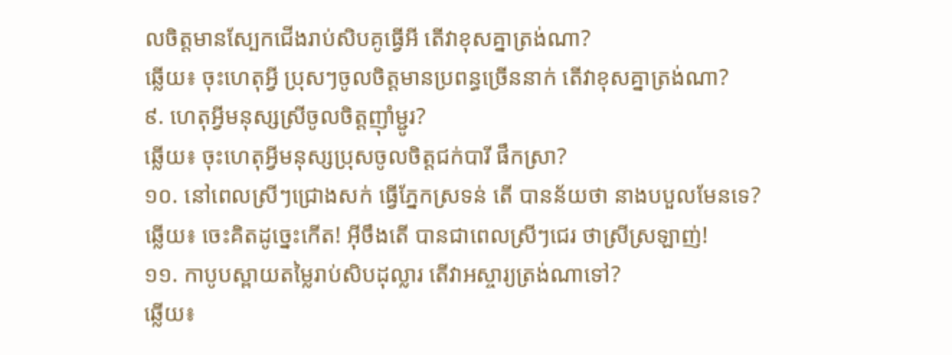លចិត្តមានស្បែកជើងរាប់សិបគូធ្វើអី តើវាខុសគ្នាត្រង់ណា?
ឆ្លើយ៖ ចុះហេតុអ្វី ប្រុសៗចូលចិត្តមានប្រពន្ធច្រើននាក់ តើវាខុសគ្នាត្រង់ណា?
៩. ហេតុអ្វីមនុស្សស្រីចូលចិត្តញ៉ាំម្ជូរ?
ឆ្លើយ៖ ចុះហេតុអ្វីមនុស្សប្រុសចូលចិត្តជក់បារី ផឹកស្រា?
១០. នៅពេលស្រីៗជ្រោងសក់ ធ្វើភ្នែកស្រទន់ តើ បានន័យថា នាងបបួលមែនទេ?
ឆ្លើយ៖ ចេះគិតដូច្នេះកើត! អ៊ីចឹងតើ បានជាពេលស្រីៗជេរ ថាស្រីស្រឡាញ់!
១១. កាបូបស្ពាយតម្លៃរាប់សិបដុល្លារ តើវាអស្ចារ្យត្រង់ណាទៅ?
ឆ្លើយ៖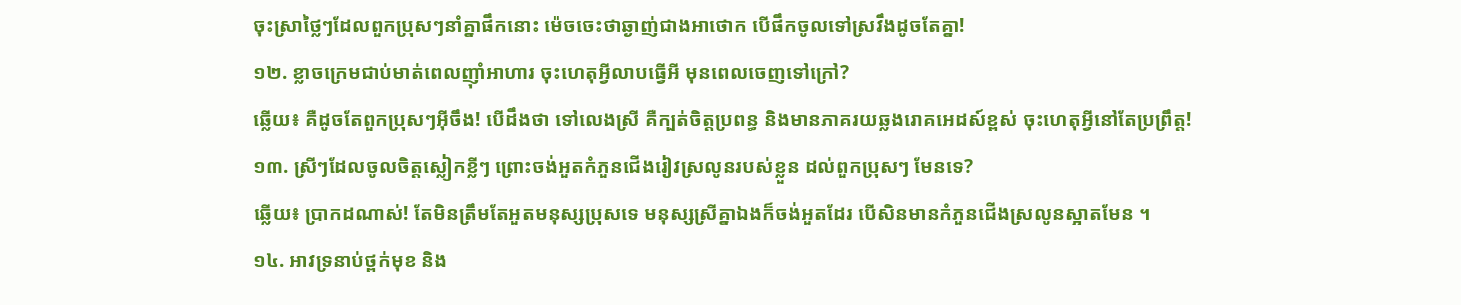ចុះស្រាថ្លៃៗដែលពួកប្រុសៗនាំគ្នាផឹកនោះ ម៉េចចេះថាឆ្ងាញ់ជាងអាថោក បើផឹកចូលទៅស្រវឹងដូចតែគ្នា!
១២. ខ្លាចក្រេមជាប់មាត់ពេលញ៉ាំអាហារ ចុះហេតុអ្វីលាបធ្វើអី មុនពេលចេញទៅក្រៅ?
ឆ្លើយ៖ គឺដូចតែពួកប្រុសៗអ៊ីចឹង! បើដឹងថា ទៅលេងស្រី គឺក្បត់ចិត្តប្រពន្ធ និងមានភាគរយឆ្លងរោគអេដស៍ខ្ពស់ ចុះហេតុអ្វីនៅតែប្រព្រឹត្ត!
១៣. ស្រីៗដែលចូលចិត្តស្លៀកខ្លីៗ ព្រោះចង់អួតកំភួនជើងរៀវស្រលូនរបស់ខ្លួន ដល់ពួកប្រុសៗ មែនទេ?
ឆ្លើយ៖ ប្រាកដណាស់! តែមិនត្រឹមតែអួតមនុស្សប្រុសទេ មនុស្សស្រីគ្នាឯងក៏ចង់អួតដែរ បើសិនមានកំភួនជើងស្រលូនស្អាតមែន ។
១៤. អាវទ្រនាប់ថ្ពក់មុខ និង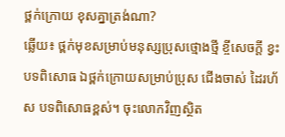ថ្ពក់ក្រោយ ខុសគ្នាត្រង់ណា?
ឆ្លើយ៖ ថ្ពក់មុខសម្រាប់មនុស្សប្រុសថ្មោងថ្មី ខ្ចីសេចក្តី ខ្វះបទពិសោធ ឯថ្ពក់ក្រោយសម្រាប់ប្រុស ជើងចាស់ ដៃរហ័ស បទពិសោធខ្ពស់។ ចុះលោកវិញស្ថិត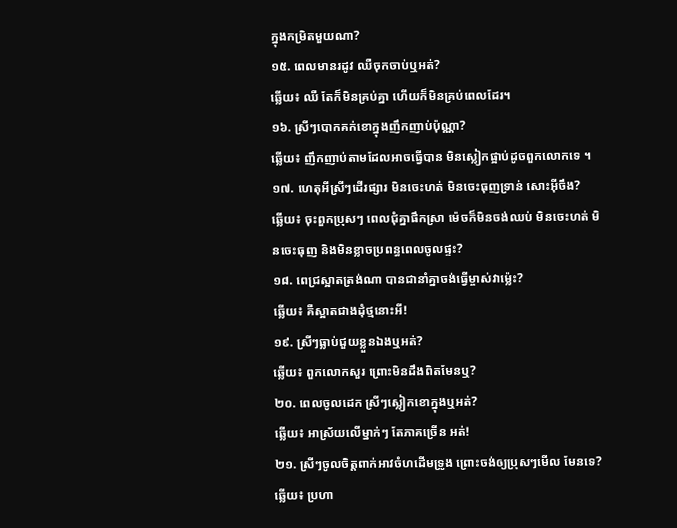ក្នុងកម្រិតមួយណា?
១៥. ពេលមានរដូវ ឈឺចុកចាប់ឬអត់?
ឆ្លើយ៖ ឈឺ តែក៏មិនគ្រប់គ្នា ហើយក៏មិនគ្រប់ពេលដែរ។
១៦. ស្រីៗបោកគក់ខោក្នុងញឹកញាប់ប៉ុណ្ណា?
ឆ្លើយ៖ ញឹកញាប់តាមដែលអាចធ្វើបាន មិនស្លៀកផ្អាប់ដូចពួកលោកទេ ។
១៧. ហេតុអីស្រីៗដើរផ្សារ មិនចេះហត់ មិនចេះធុញទ្រាន់ សោះអ៊ីចឹង?
ឆ្លើយ៖ ចុះពួកប្រុសៗ ពេលជុំគ្នាផឹកស្រា ម៉េចក៏មិនចង់ឈប់ មិនចេះហត់ មិនចេះធុញ និងមិនខ្លាចប្រពន្ធពេលចូលផ្ទះ?
១៨. ពេជ្រស្អាតត្រង់ណា បានជានាំគ្នាចង់ធ្វើម្ចាស់វាម្ល៉េះ?
ឆ្លើយ៖ គឺស្អាតជាងដុំថ្មនោះអី!
១៩. ស្រីៗធ្លាប់ជួយខ្លួនឯងឬអត់?
ឆ្លើយ៖ ពួកលោកសួរ ព្រោះមិនដឹងពិតមែនឬ?
២០. ពេលចូលដេក ស្រីៗស្លៀកខោក្នុងឬអត់?
ឆ្លើយ៖ អាស្រ័យលើម្នាក់ៗ តែភាគច្រើន អត់!
២១. ស្រីៗចូលចិត្តពាក់អាវចំហដើមទ្រូង ព្រោះចង់ឲ្យប្រុសៗមើល មែនទេ?
ឆ្លើយ៖ ប្រហា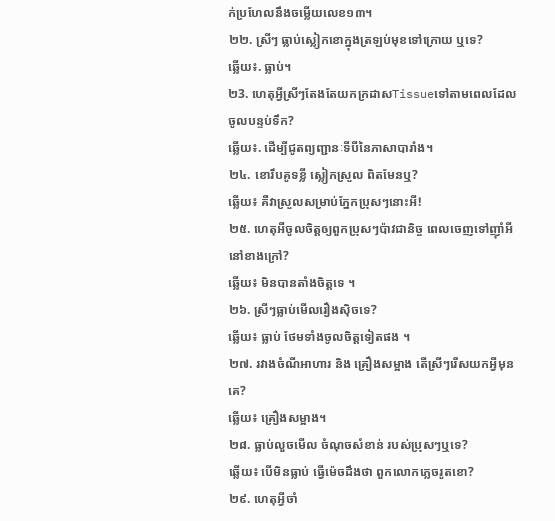ក់ប្រហែលនឹងចម្លើយលេខ១៣។
២២. ស្រីៗ ធ្លាប់ស្លៀកខោក្នុងត្រឡប់មុខទៅក្រោយ ឬទេ?
ឆ្លើយ៖. ធ្លាប់។
២3. ហេតុអ្វីស្រីៗតែងតែយកក្រដាសTissueទៅតាមពេលដែលចូលបន្ទប់ទឹក?
ឆ្លើយ៖. ដើម្បីជូតព្យញ្ជានៈទីបីនៃភាសាបារាំង។
២៤. ខោរឹបគូទខ្លី ស្លៀកស្រួល ពិតមែនឬ?
ឆ្លើយ៖ គឺវាស្រួលសម្រាប់ភ្នែកប្រុសៗនោះអី!
២៥. ហេតុអីចូលចិត្តឲ្យពួកប្រុសៗប៉ាវជានិច្ច ពេលចេញទៅញ៉ាំអីនៅខាងក្រៅ?
ឆ្លើយ៖ មិនបានតាំងចិត្តទេ ។
២៦. ស្រីៗធ្លាប់មើលរឿងស៊ិចទេ?
ឆ្លើយ៖ ធ្លាប់ ថែមទាំងចូលចិត្តទៀតផង ។
២៧. រវាងចំណីអាហារ និង គ្រឿងសម្អាង តើស្រីៗរើសយកអ្វីមុនគេ?
ឆ្លើយ៖ គ្រឿងសម្អាង។
២៨. ធ្លាប់លួចមើល ចំណុចសំខាន់ របស់ប្រុសៗឬទេ?
ឆ្លើយ៖ បើមិនធ្លាប់ ធ្វើម៉េចដឹងថា ពួកលោកភ្លេចរូតខោ?
២៩. ហេតុអ្វីចាំ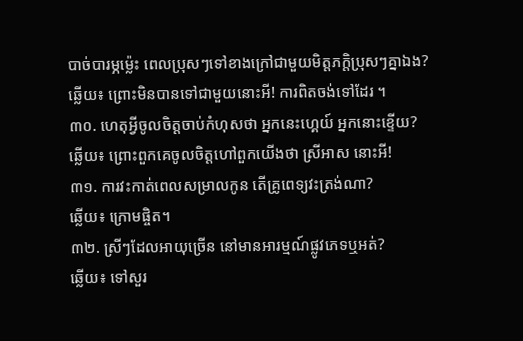បាច់បារម្ភម្ល៉េះ ពេលប្រុសៗទៅខាងក្រៅជាមួយមិត្តភក្តិប្រុសៗគ្នាឯង?
ឆ្លើយ៖ ព្រោះមិនបានទៅជាមួយនោះអី! ការពិតចង់ទៅដែរ ។
៣០. ហេតុអ្វីចូលចិត្តចាប់កំហុសថា អ្នកនេះហ្គេយ៍ អ្នកនោះខ្ទើយ?
ឆ្លើយ៖ ព្រោះពួកគេចូលចិត្តហៅពួកយើងថា ស្រីអាស នោះអី!
៣១. ការវះកាត់ពេលសម្រាលកូន តើគ្រូពេទ្យវះត្រង់ណា?
ឆ្លើយ៖ ក្រោមផ្ចិត។
៣២. ស្រីៗដែលអាយុច្រើន នៅមានអារម្មណ៍ផ្លូវភេទឬអត់?
ឆ្លើយ៖ ទៅសួរ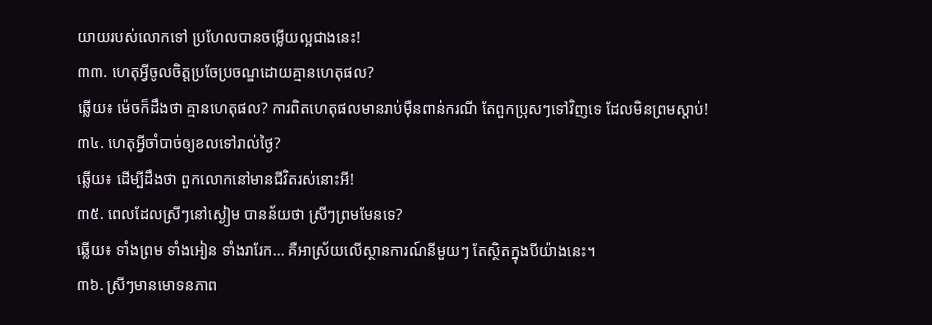យាយរបស់លោកទៅ ប្រហែលបានចម្លើយល្អជាងនេះ!
៣៣. ហេតុអ្វីចូលចិត្តប្រចែប្រចណ្ឌដោយគ្មានហេតុផល?
ឆ្លើយ៖ ម៉េចក៏ដឹងថា គ្មានហេតុផល? ការពិតហេតុផលមានរាប់ម៉ឺនពាន់ករណី តែពួកប្រុសៗទៅវិញទេ ដែលមិនព្រមស្តាប់!
៣៤. ហេតុអ្វីចាំបាច់ឲ្យខលទៅរាល់ថ្ងៃ?
ឆ្លើយ៖ ដើម្បីដឹងថា ពួកលោកនៅមានជីវិតរស់នោះអី!
៣៥. ពេលដែលស្រីៗនៅស្ងៀម បានន័យថា ស្រីៗព្រមមែនទេ?
ឆ្លើយ៖ ទាំងព្រម ទាំងអៀន ទាំងរារែក… គឺអាស្រ័យលើស្ថានការណ៍នីមួយៗ តែស្ថិតក្នុងបីយ៉ាងនេះ។
៣៦. ស្រីៗមានមោទនភាព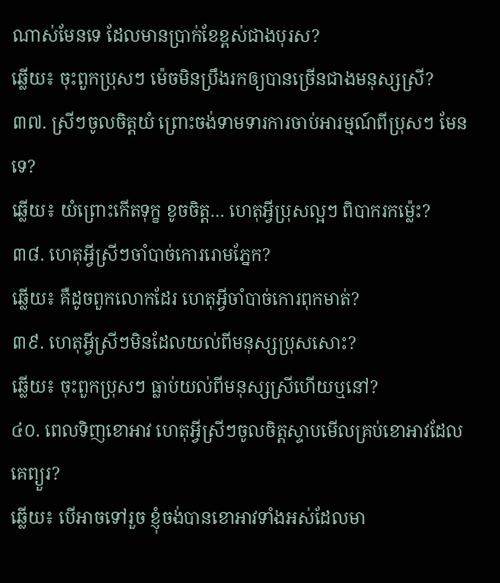ណាស់មែនទេ ដែលមានប្រាក់ខែខ្ពស់ជាងបុរស?
ឆ្លើយ៖ ចុះពួកប្រុសៗ ម៉េចមិនប្រឹងរកឲ្យបានច្រើនជាងមនុស្សស្រី?
៣៧. ស្រីៗចូលចិត្តយំ ព្រោះចង់ទាមទារការចាប់អារម្មណ៍ពីប្រុសៗ មែនទេ?
ឆ្លើយ៖ យំព្រោះកើតទុក្ខ ខូចចិត្ត… ហេតុអ្វីប្រុសល្អៗ ពិបាករកម្ល៉េះ?
៣៨. ហេតុអ្វីស្រីៗចាំបាច់កោររោមភ្នែក?
ឆ្លើយ៖ គឺដូចពួកលោកដែរ ហេតុអ្វីចាំបាច់កោរពុកមាត់?
៣៩. ហេតុអ្វីស្រីៗមិនដែលយល់ពីមនុស្សប្រុសសោះ?
ឆ្លើយ៖ ចុះពួកប្រុសៗ ធ្លាប់យល់ពីមនុស្សស្រីហើយឬនៅ?
៤០. ពេលទិញខោអាវ ហេតុអ្វីស្រីៗចូលចិត្តស្ទាបមើលគ្រប់ខោអាវដែលគេព្យួរ?
ឆ្លើយ៖ បើអាចទៅរួច ខ្ញុំចង់បានខោអាវទាំងអស់ដែលមា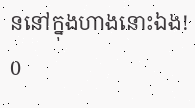ននៅក្នុងហាងនោះឯង!
0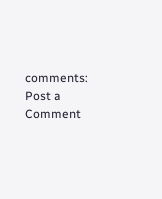comments:
Post a Comment